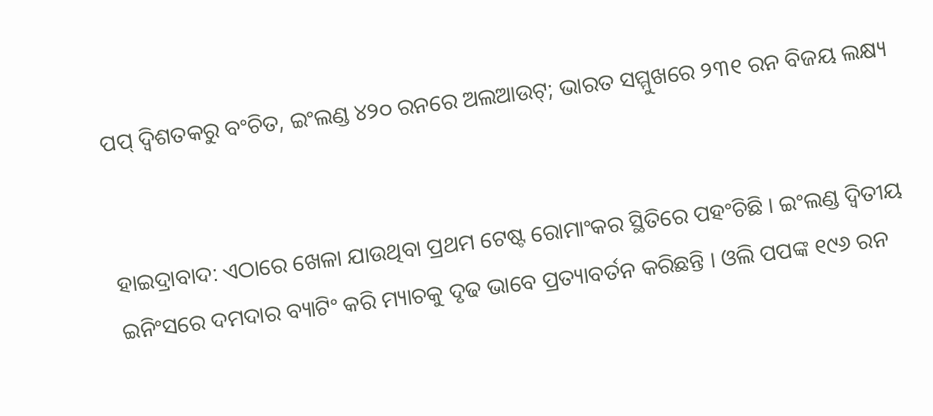ପପ୍ ଦ୍ୱିଶତକରୁ ବଂଚିତ, ଇଂଲଣ୍ଡ ୪୨୦ ରନରେ ଅଲଆଉଟ୍‌; ଭାରତ ସମ୍ମୁଖରେ ୨୩୧ ରନ ବିଜୟ ଲକ୍ଷ୍ୟ


ହାଇଦ୍ରାବାଦ: ଏଠାରେ ଖେଳା ଯାଉଥିବା ପ୍ରଥମ ଟେଷ୍ଟ ରୋମାଂକର ସ୍ଥିତିରେ ପହଂଚିଛି । ଇଂଲଣ୍ଡ ଦ୍ୱିତୀୟ ଇନିଂସରେ ଦମଦାର ବ୍ୟାଟିଂ କରି ମ୍ୟାଚକୁ ଦୃଢ ଭାବେ ପ୍ରତ୍ୟାବର୍ତନ କରିଛନ୍ତି । ଓଲି ପପଙ୍କ ୧୯୬ ରନ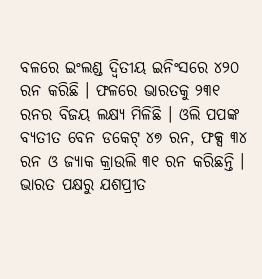ବଳରେ ଇଂଲଣ୍ଡ ଦ୍ୱିତୀୟ ଇନିଂସରେ ୪୨୦ ରନ କରିଛି । ଫଳରେ ଭାରତକୁ ୨୩୧ ରନର ବିଜୟ ଲକ୍ଷ୍ୟ ମିଳିଛି । ଓଲି ପପଙ୍କ ବ୍ୟତୀତ ବେନ ଡକେଟ୍ ୪୭ ରନ, ଫକ୍ସ ୩୪ ରନ ଓ ଜ୍ୟାକ କ୍ରାଉଲି ୩୧ ରନ କରିଛନ୍ତି । ଭାରତ ପକ୍ଷରୁ ଯଶପ୍ରୀତ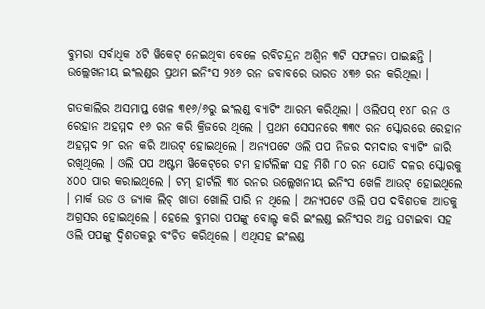ବୁମରା ସର୍ବାଧିକ ୪ଟି ୱିକେଟ୍ ନେଇଥିବା ବେଳେ ରବିଚନ୍ଦ୍ରନ ଅଶ୍ୱିନ ୩ଟି ସଫଳତା ପାଇଛନ୍ତି । ଉଲ୍ଲେଖନୀୟ ଇଂଲଣ୍ଡର ପ୍ରଥମ ଇନିଂସ ୨୪୬ ରନ ଜବାବରେ ଭାରତ ୪୩୬ ରନ କରିଥିଲା ।

ଗତକାଲିର ଅସମାପ୍ତ ଖେଳ ୩୧୬/୬ରୁ ଇଂଲଣ୍ଡ ବ୍ୟାଟିଂ ଆରମ୍ଭ କରିଥିଲା । ଓଲିପପ୍ ୧୪୮ ରନ ଓ ରେହାନ ଅହମ୍ମଦ ୧୬ ରନ କରି କ୍ରିଜରେ ଥିଲେ । ପ୍ରଥମ ସେସନରେ ୩୩୯ ରନ ସ୍କୋରରେ ରେହାନ ଅହମ୍ମଦ ୨୮ ରନ କରି ଆଉଟ୍ ହୋଇଥିଲେ । ଅନ୍ୟପଟେ ଓଲି ପପ ନିଜର ଦମଦାର ବ୍ୟାଟିଂ ଜାରି ରଖିଥିଲେ । ଓଲି ପପ ଅଷ୍ଟମ ୱିକେଟ୍‌ରେ ଟମ ହାର୍ଟଲିଙ୍କ ସହ ମିଶି ୮୦ ରନ ଯୋଡି ଦଳର ସ୍କୋରକୁ ୪୦୦ ପାର କରାଇଥିଲେ । ଟମ୍ ହାର୍ଟଲି ୩୪ ରନର ଉଲ୍ଲେଖନୀୟ ଇନିଂସ ଖେଳି ଆଉଟ୍ ହୋଇଥିଲେ । ମାର୍କ ଉଡ ଓ ଜ୍ୟାକ ଲିଚ୍ ଖାତା ଖୋଲି ପାରି ନ ଥିଲେ । ଅନ୍ୟପଟେ ଓଲି ପପ ଦବିଶତକ ଆଡକୁ ଅଗ୍ରସର ହୋଇଥିଲେ । ହେଲେ ବୁମରା ପପଙ୍କୁ ବୋଲ୍ଡ କରି ଇଂଲଣ୍ଡ ଇନିଂସର ଅନ୍ତ ଘଟାଇବା ସହ ଓଲି ପପଙ୍କୁ ଦ୍ୱିଶତକରୁ ବଂଚିତ କରିଥିଲେ । ଏଥିସହ ଇଂଲଣ୍ଡ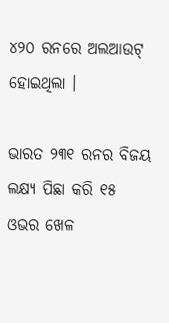୪୨୦ ରନରେ ଅଲଆଉଟ୍ ହୋଇଥିଲା ।

ଭାରତ ୨୩୧ ରନର ବିଜୟ ଲକ୍ଷ୍ୟ ପିଛା କରି ୧୫ ଓଭର ଖେଳ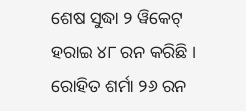ଶେଷ ସୁଦ୍ଧା ୨ ୱିକେଟ୍ ହରାଇ ୪୮ ରନ କରିଛି । ରୋହିତ ଶର୍ମା ୨୬ ରନ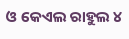ଓ କେଏଲ ରାହୁଲ ୪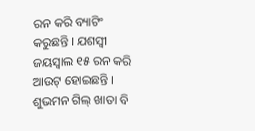ରନ କରି ବ୍ୟାଟିଂ କରୁଛନ୍ତି । ଯଶସ୍ୱୀ ଜୟସ୍ୱାଲ ୧୫ ରନ କରି ଆଉଟ୍ ହୋଇଛନ୍ତି । ଶୁଭମନ ଗିଲ୍ ଖାତା ବି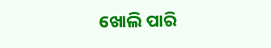ଖୋଲି ପାରି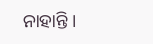ନାହାନ୍ତି ।